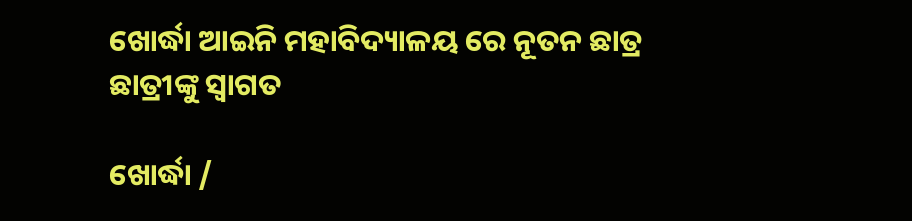ଖୋର୍ଦ୍ଧା ଆଇନି ମହାବିଦ୍ୟାଳୟ ରେ ନୂତନ ଛାତ୍ର ଛାତ୍ରୀଙ୍କୁ ସ୍ୱାଗତ

ଖୋର୍ଦ୍ଧା /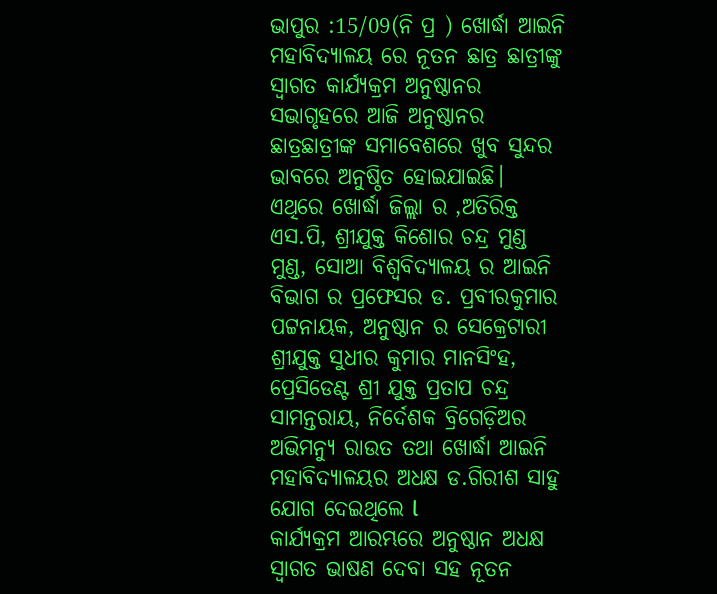ଭାପୁର :15/09(ନି ପ୍ର ) ଖୋର୍ଦ୍ଧା ଆଇନି ମହାବିଦ୍ୟାଳୟ ରେ ନୂତନ ଛାତ୍ର ଛାତ୍ରୀଙ୍କୁ ସ୍ୱାଗତ କାର୍ଯ୍ୟକ୍ରମ ଅନୁଷ୍ଠାନର ସଭାଗୃହରେ ଆଜି ଅନୁଷ୍ଠାନର ଛାତ୍ରଛାତ୍ରୀଙ୍କ ସମାବେଶରେ ଖୁବ ସୁନ୍ଦର ଭାବରେ ଅନୁଷ୍ଠିତ ହୋଇଯାଇଛି।
ଏଥିରେ ଖୋର୍ଦ୍ଧା ଜିଲ୍ଲା ର ,ଅତିରିକ୍ତ ଏସ.ପି, ଶ୍ରୀଯୁକ୍ତ କିଶୋର ଚନ୍ଦ୍ର ମୁଣ୍ଡ ମୁଣ୍ଡ, ସୋଆ ବିଶ୍ୱବିଦ୍ୟାଳୟ ର ଆଇନି ବିଭାଗ ର ପ୍ରଫେସର ଡ. ପ୍ରବୀରକୁମାର ପଟ୍ଟନାୟକ, ଅନୁଷ୍ଠାନ ର ସେକ୍ରେଟାରୀ ଶ୍ରୀଯୁକ୍ତ ସୁଧୀର କୁମାର ମାନସିଂହ, ପ୍ରେସିଡେଣ୍ଟ ଶ୍ରୀ ଯୁକ୍ତ ପ୍ରତାପ ଚନ୍ଦ୍ର ସାମନ୍ତରାୟ, ନିର୍ଦେଶକ ବ୍ରିଗେଡ଼ିଅର ଅଭିମନ୍ୟୁ ରାଉତ ତଥା ଖୋର୍ଦ୍ଧା ଆଇନି ମହାବିଦ୍ୟାଳୟର ଅଧକ୍ଷ ଡ.ଗିରୀଶ ସାହୁ ଯୋଗ ଦେଇଥିଲେ l
କାର୍ଯ୍ୟକ୍ରମ ଆରମ୍ଭରେ ଅନୁଷ୍ଠାନ ଅଧକ୍ଷ ସ୍ୱାଗତ ଭାଷଣ ଦେବା ସହ ନୂତନ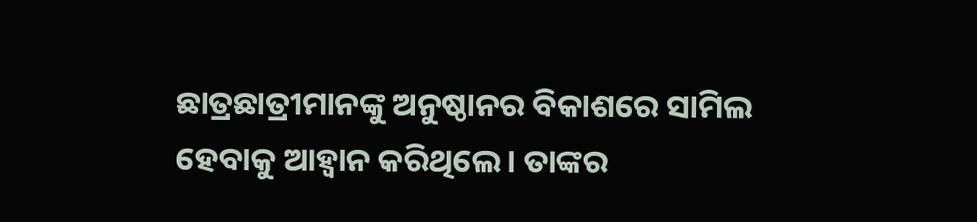ଛାତ୍ରଛାତ୍ରୀମାନଙ୍କୁ ଅନୁଷ୍ଠାନର ବିକାଶରେ ସାମିଲ ହେବାକୁ ଆହ୍ୱାନ କରିଥିଲେ। ତାଙ୍କର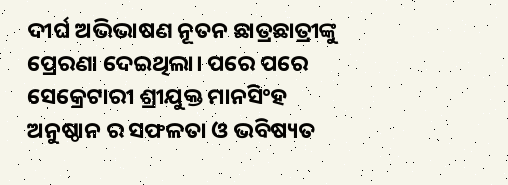ଦୀର୍ଘ ଅଭିଭାଷଣ ନୂତନ ଛାତ୍ରଛାତ୍ରୀଙ୍କୁ ପ୍ରେରଣା ଦେଇଥିଲା। ପରେ ପରେ ସେକ୍ରେଟାରୀ ଶ୍ରୀଯୁକ୍ତ ମାନସିଂହ ଅନୁଷ୍ଠାନ ର ସଫଳତା ଓ ଭବିଷ୍ୟତ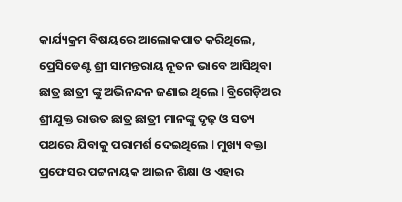କାର୍ଯ୍ୟକ୍ରମ ବିଷୟରେ ଆଲୋକପାତ କରିଥିଲେ, ପ୍ରେସିଡେଣ୍ଟ ଶ୍ରୀ ସାମନ୍ତରାୟ ନୂତନ ଭାବେ ଆସିଥିବା ଛାତ୍ର ଛାତ୍ରୀ ଙ୍କୁ ଅଭିନନ୍ଦନ ଜଣାଇ ଥିଲେ l ବ୍ରିଗେଡ଼ିଅର ଶ୍ରୀଯୁକ୍ତ ରାଉତ ଛାତ୍ର ଛାତ୍ରୀ ମାନଙ୍କୁ ଦୃଢ଼ ଓ ସତ୍ୟ ପଥରେ ଯିବାକୁ ପରାମର୍ଶ ଦେଇଥିଲେ l ମୁଖ୍ୟ ବକ୍ତା ପ୍ରଫେସର ପଟ୍ଟନାୟକ ଆଇନ ଶିକ୍ଷା ଓ ଏହାର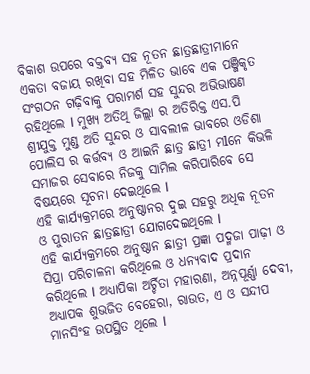ବିକାଶ ଉପରେ ବକ୍ତବ୍ଯ ସହ ନୂତନ ଛାତ୍ରଛାତ୍ରୀମାନେ ଏକତା ବଜାୟ ରଖିବା ସହ ମିଳିତ ଭାବେ ଏକ ପଞ୍ଜିକୃତ ସଂଗଠନ ଗଢ଼ିବାକୁ ପରାମର୍ଶ ସହ ସୁନ୍ଦର ଅଭିଭାଷଣ ରହିଥିଲେ l ମୁଖ୍ୟ ଅତିଥି ଜିଲ୍ଲା ର ଅତିରିକ୍ତ ଏସ.ପି ଶ୍ରୀଯୁକ୍ତ ମୁଣ୍ଡ ଅତି ସୁନ୍ଦର ଓ ସାବଲୀଳ ଭାବରେ ଓଡିଶା ପୋଲିସ ର କର୍ତ୍ତବ୍ୟ ଓ ଆଇନି ଛାତ୍ର ଛାତ୍ରୀ ମlନେ କିଭଳି ସମାଜର ସେବାରେ ନିଜକୁ ସାମିଲ କରିପାରିବେ ସେ ବିଷୟରେ ସୂଚନା ଦେଇଥିଲେ l
ଏହି କାର୍ଯ୍ୟକ୍ରମରେ ଅନୁଷ୍ଠାନର ଦୁଇ ସହରୁ ଅଧିକ ନୂତନ ଓ ପୁରାତନ ଛାତ୍ରଛାତ୍ରୀ ଯୋଗଦେଇଥିଲେ l
ଏହି କାର୍ଯ୍ୟକ୍ରମରେ ଅନୁଷ୍ଠାନ ଛାତ୍ରୀ ପ୍ରଜ୍ଞା ପଦ୍ମଜା ପାଢ଼ୀ ଓ ସିପ୍ରା ପରିଚାଳନା କରିଥିଲେ ଓ ଧନ୍ୟବାଦ ପ୍ରଦାନ କରିଥିଲେ l ଅଧ୍ୟାପିକା ଅର୍ଚ୍ଚିତା ମହାରଣା, ଅନ୍ନପୂର୍ଣ୍ଣା ଦେବୀ, ଅଧ୍ୟାପକ ଶୁଭଜିତ ବେହେରା, ରାଉତ, ଏ ଓ ସନ୍ଦୀପ ମାନସିଂହ ଉପସ୍ଥିତ ଥିଲେ l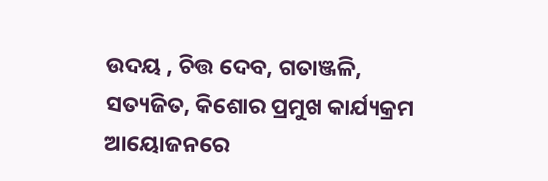ଉଦୟ , ଚିତ୍ତ ଦେବ, ଗତାଞ୍ଜଳି, ସତ୍ୟଜିତ, କିଶୋର ପ୍ରମୁଖ କାର୍ଯ୍ୟକ୍ରମ ଆୟୋଜନରେ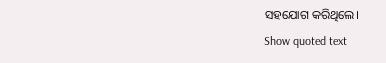ସହଯୋଗ କରିଥିଲେ।
Show quoted text